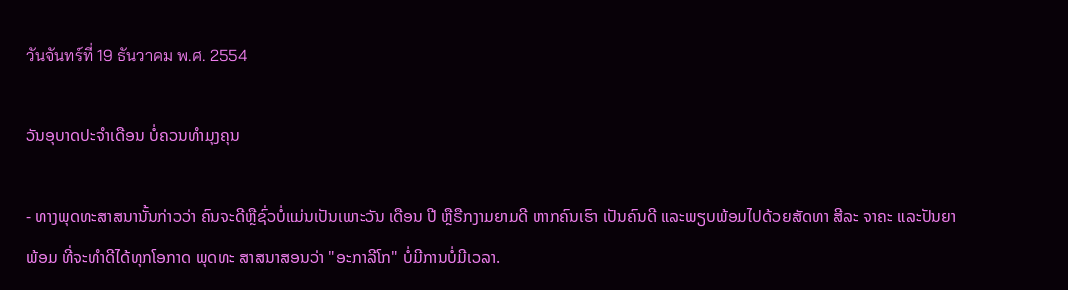วันจันทร์ที่ 19 ธันวาคม พ.ศ. 2554

ວັນອຸບາດປະຈຳເດືອນ ບໍ່ຄວນທຳມຸງຄຸນ

- ທາງພຸດທະສາສນານັ້ນກ່າວວ່າ ຄົນຈະດີຫຼືຊົ່ວບໍ່ແມ່ນເປັນເພາະວັນ ເດືອນ ປີ ຫຼືຣືກງາມຍາມດີ ຫາກຄົນເຮົາ ເປັນຄົນດີ ແລະພຽບພ້ອມໄປດ້ວຍສັດທາ ສີລະ ຈາຄະ ແລະປັນຍາພ້ອມ ທີ່ຈະທຳດີໄດ້ທຸກໂອກາດ ພຸດທະ ສາສນາສອນວ່າ "ອະກາລີໂກ" ບໍ່ມີການບໍ່ມີເວລາ.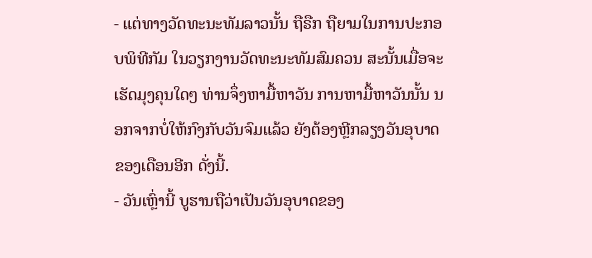- ແຕ່ທາງວັດທະນະທັມລາວນັ້ນ ຖືຣືກ ຖືຍາມໃນການປະກອບພິທີກັມ ໃນວຽກງານວັດທະນະທັມສົມຄວນ ສະນັ້ນເມື່ອຈະເຮັດມຸງຄຸນໃດໆ ທ່ານຈຶ່ງຫາມື້ຫາວັນ ການຫາມື້ຫາວັນນັ້ນ ນອກຈາກບໍ່ໃຫ້ກົງກັບວັນຈົມແລ້ວ ຍັງຕ້ອງຫຼີກລຽງວັນອຸບາດຂອງເດືອນອີກ ດັ່ງນີ້.
- ວັນເຫຼົ່ານີ້ ບູຮານຖືວ່າເປັນວັນອຸບາດຂອງ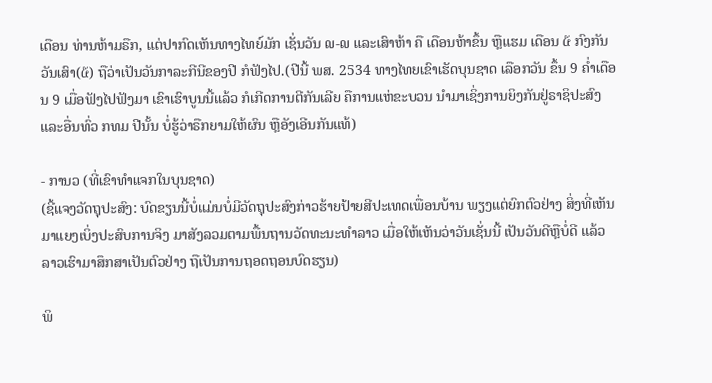ເດືອນ ທ່ານຫ້າມຣືກ, ແຕ່ປາກົດເຫັນທາງໄທຍ໌ມັກ ເຊັ່ນວັນ ໙-໙ ແລະເສົາຫ້າ ຄື ເດືອນຫ້າຂຶ້ນ ຫຼືແຮມ ເດືອນ ໕ ກົງກັນວັນເສົາ(໕) ຖືວ່າເປັນວັນກາລະກີນີຂອງປີ ກໍຟັງໄປ.(ປີນີ້ ພສ. 2534 ທາງໄທຍເຂົາເຮັດບຸນຊາດ ເລືອກວັນ ຂຶ້ນ 9 ຄໍ່າເດືອນ 9 ເມື່ອຟັງໄປຟັງມາ ເຂົາເຮົາບູນນີ້ແລ້ວ ກໍເກີດການຕີກັນເລີຍ ຄືການແຫ່ຂະບວນ ນຳມາເຊິ່ງການຍິງກັນຢູ່ຣາຊິປະສົງ ແລະອື່ນທົ່ວ ກທມ ປີນັ້ນ ບໍ່ຮູ້ວ່າຣືກຍາມໃຫ້ຜົນ ຫຼືອັງເອີນກັນແທ້)

- ການວ (ທີ່ເຂົາທຳແຈກໃນບຸນຊາດ)
(ຊີ້ແຈງວັດຖຸປະສົງ: ບົດຂຽນນີ້ບໍ່ແມ່ນບໍ່ມີວັດຖຸປະສົງກ່າວຮ້າຍປ້າຍສີປະເທດເພື່ອນບ້ານ ພຽງແຕ່ຍົກຕົວຢ່າງ ສິ່ງທີ່ເຫັນ ມາແຍງເບິ່ງປະສົບການຈິງ ມາສັງລວມຕາມພື້ນຖານວັດທະນະທຳລາວ ເມື່ອໃຫ້ເຫັນວ່າວັນເຊັ່ນນີ້ ເປັນວັນດີຫຼືບໍ່ດີ ແລ້ວລາວເຮົາມາສຶກສາເປັນຕົວຢ່າງ ຖືເປັນການຖອດຖອນບົດຮຽນ)

ພິ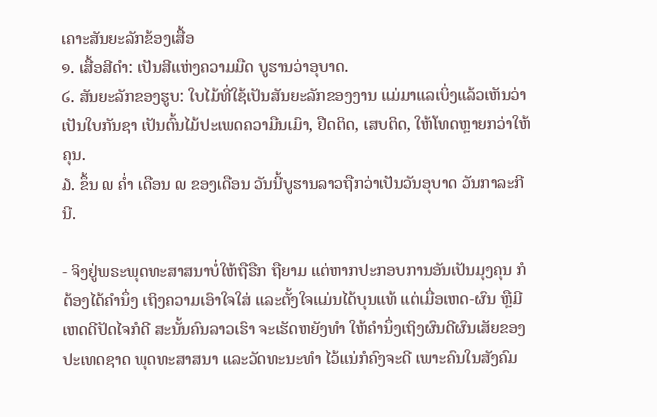ເຄາະສັນຍະລັກຂ້ອງເສື້ອ
໑. ເສື້ອສີດຳ: ເປັນສີແຫ່ງຄວາມມືດ ບູຮານວ່າອຸບາດ.
໒. ສັນຍະລັກຂອງຮູບ: ໃບໄມ້ທີ່ໃຊ້ເປັນສັນຍະລັກຂອງງານ ແມ່ມາແລເບິ່ງແລ້ວເຫັນວ່າເປັນໃບກັນຊາ ເປັນຕົ້ນໄມ້ປະເພດຄວາມືນເມົາ, ຢືດຕິດ, ເສບຕິດ, ໃຫ້ໂທດຫຼາຍກວ່າໃຫ້ຄຸນ.
໓. ຂຶ້ນ ໙ ຄ່ຳ ເດືອນ ໙ ຂອງເດືອນ ວັນນີ້ບູຮານລາວຖືກວ່າເປັນວັນອຸບາດ ວັນກາລະກີນີ.

- ຈິງຢູ່ພຣະພຸດທະສາສນາບໍ່ໃຫ້ຖືຣືກ ຖືຍາມ ແຕ່ຫາກປະກອບການອັນເປັນມຸງຄຸນ ກໍຕ້ອງໄດ້ຄຳນຶ່ງ ເຖິງຄວາມເອົາໃຈໃສ່ ແລະຕັ້ງໃຈແມ່ນໄດ້ບຸນແທ້ ແຕ່ເມື່ອເຫດ-ຜົນ ຫຼືມີເຫດດີປັດໄຈກໍດີ ສະນັ້ນຄົນລາວເຮົາ ຈະເຮັດຫຍັງທຳ ໃຫ້ຄຳນຶ່ງເຖິງຜົນດີຜົນເສັຍຂອງປະເທດຊາດ ພຸດທະສາສນາ ແລະວັດທະນະທຳ ໄວ້ແນ່ກໍຄົງຈະດີ ເພາະຄົນໃນສັງຄົມ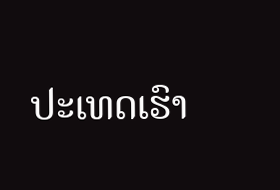ປະເທດເຮົາ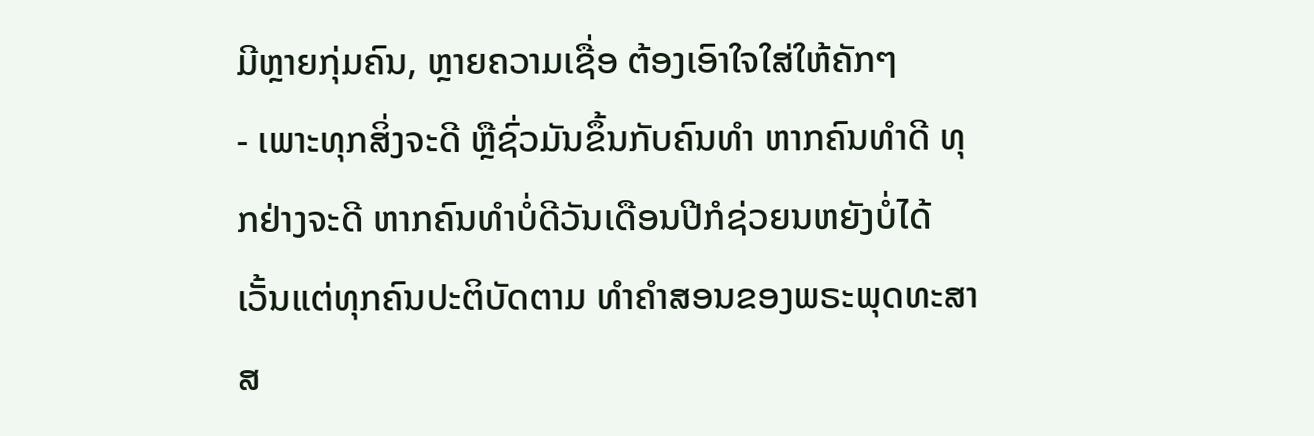ມີຫຼາຍກຸ່ມຄົນ, ຫຼາຍຄວາມເຊື່ອ ຕ້ອງເອົາໃຈໃສ່ໃຫ້ຄັກໆ
- ເພາະທຸກສິ່ງຈະດີ ຫຼືຊົ່ວມັນຂຶ້ນກັບຄົນທຳ ຫາກຄົນທຳດີ ທຸກຢ່າງຈະດີ ຫາກຄົນທຳບໍ່ດີວັນເດືອນປີກໍຊ່ວຍນຫຍັງບໍ່ໄດ້ເວັ້ນແຕ່ທຸກຄົນປະຕິບັດຕາມ ທຳຄຳສອນຂອງພຣະພຸດທະສາສ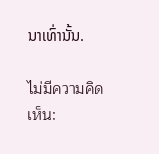ນາເທົ່ານັ້ນ.

ไม่มีความคิดเห็น: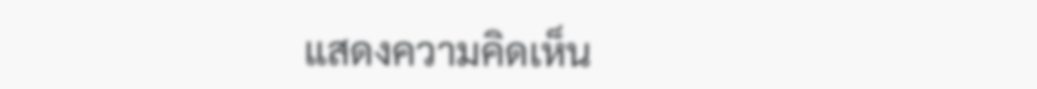แสดงความคิดเห็น